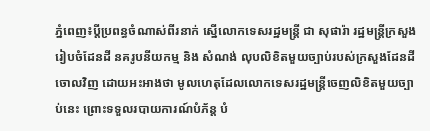ភ្នំពេញ៖ប្តីប្រពន្ធចំណាស់ពីរនាក់ ស្នើលោកទេសរដ្ឋមន្ត្រី ជា សុផារ៉ា រដ្ឋមន្ត្រីក្រសួងរៀបចំដែនដី នគរូបនីយកម្ម និង សំណង់ លុបលិខិតមួយច្បាប់របស់ក្រសួងដែនដី ចោលវិញ ដោយអះអាងថា មូលហេតុដែលលោកទេសរដ្ឋមន្រ្តីចេញលិខិតមួយច្បាប់នេះ ព្រោះទទួលរបាយការណ៍បំភ័ន្ត បំ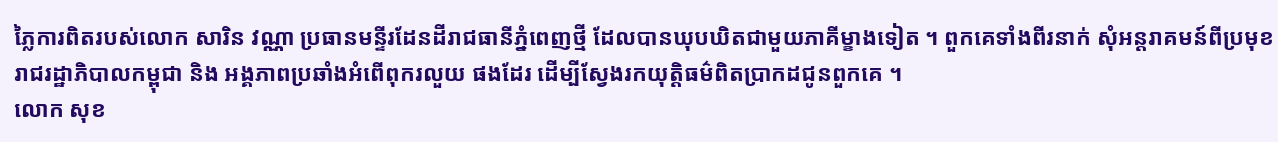ភ្លៃការពិតរបស់លោក សារិន វណ្ណា ប្រធានមន្ទីរដែនដីរាជធានីភ្នំពេញថ្មី ដែលបានឃុបឃិតជាមួយភាគីម្ខាងទៀត ។ ពួកគេទាំងពីរនាក់ សុំអន្តរាគមន៍ពីប្រមុខរាជរដ្ឋាភិបាលកម្ពុជា និង អង្គភាពប្រឆាំងអំពើពុករលួយ ផងដែរ ដើម្បីស្វែងរកយុត្តិធម៌ពិតប្រាកដជូនពួកគេ ។
លោក សុខ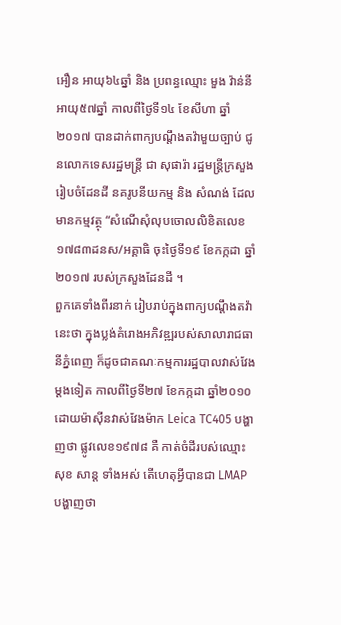អឿន អាយុ៦៤ឆ្នាំ និង ប្រពន្ធឈ្មោះ មួង វ៉ាន់នី អាយុ៥៧ឆ្នាំ កាលពីថ្ងៃទី១៤ ខែសីហា ឆ្នាំ២០១៧ បានដាក់ពាក្យបណ្ដឹងតវ៉ាមួយច្បាប់ ជូនលោកទេសរដ្ឋមន្ត្រី ជា សុផារ៉ា រដ្ឋមន្ត្រីក្រសួងរៀបចំដែនដី នគរូបនីយកម្ម និង សំណង់ ដែលមានកម្មវត្ថុ “សំណើសុំលុបចោលលិខិតលេខ១៧៨៣ដនស/អគ្គាធិ ចុះថ្ងៃទី១៩ ខែកក្កដា ឆ្នាំ២០១៧ របស់ក្រសួងដែនដី ។
ពួកគេទាំងពីរនាក់ រៀបរាប់ក្នុងពាក្យបណ្ដឹងតវ៉ា នេះថា ក្នុងប្លង់គំរោងអភិវឌ្ឍរបស់សាលារាជធានីភ្នំពេញ ក៏ដូចជាគណៈកម្មការរដ្ឋបាលវាស់វែងម្តងទៀត កាលពីថ្ងៃទី២៧ ខែកក្កដា ឆ្នាំ២០១០ ដោយម៉ាស៊ីនវាស់វែងម៉ាក Leica TC405 បង្ហាញថា ផ្លូវលេខ១៩៧៨ គឺ កាត់ចំដីរបស់ឈ្មោះ សុខ សាន្ត ទាំងអស់ តើហេតុអ្វីបានជា LMAP បង្ហាញថា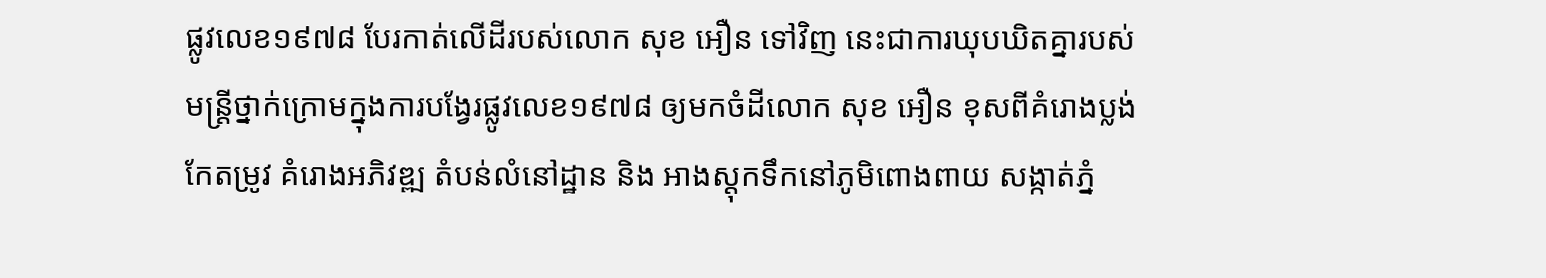ផ្លូវលេខ១៩៧៨ បែរកាត់លើដីរបស់លោក សុខ អឿន ទៅវិញ នេះជាការឃុបឃិតគ្នារបស់មន្ត្រីថ្នាក់ក្រោមក្នុងការបង្វែរផ្លូវលេខ១៩៧៨ ឲ្យមកចំដីលោក សុខ អឿន ខុសពីគំរោងប្លង់កែតម្រូវ គំរោងអភិវឌ្ឍ តំបន់លំនៅដ្ឋាន និង អាងស្តុកទឹកនៅភូមិពោងពាយ សង្កាត់ភ្នំ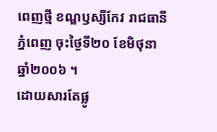ពេញថ្មី ខណ្ឌឫស្សីកែវ រាជធានីភ្នំពេញ ចុះថ្ងៃទី២០ ខែមិថុនា ឆ្នាំ២០០៦ ។
ដោយសារតែផ្លូ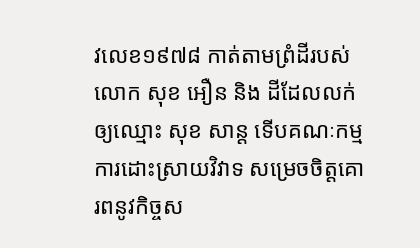វលេខ១៩៧៨ កាត់តាមព្រំដីរបស់លោក សុខ អឿន និង ដីដែលលក់ឲ្យឈ្មោះ សុខ សាន្ត ទើបគណៈកម្មការដោះស្រាយវិវាទ សម្រេចចិត្តគោរពនូវកិច្ចស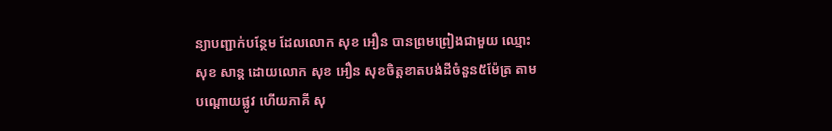ន្យាបញ្ជាក់បន្ថែម ដែលលោក សុខ អឿន បានព្រមព្រៀងជាមួយ ឈ្មោះ សុខ សាន្ត ដោយលោក សុខ អឿន សុខចិត្តខាតបង់ដីចំនួន៥ម៉ែត្រ តាមបណ្ដោយផ្លូវ ហើយភាគី សុ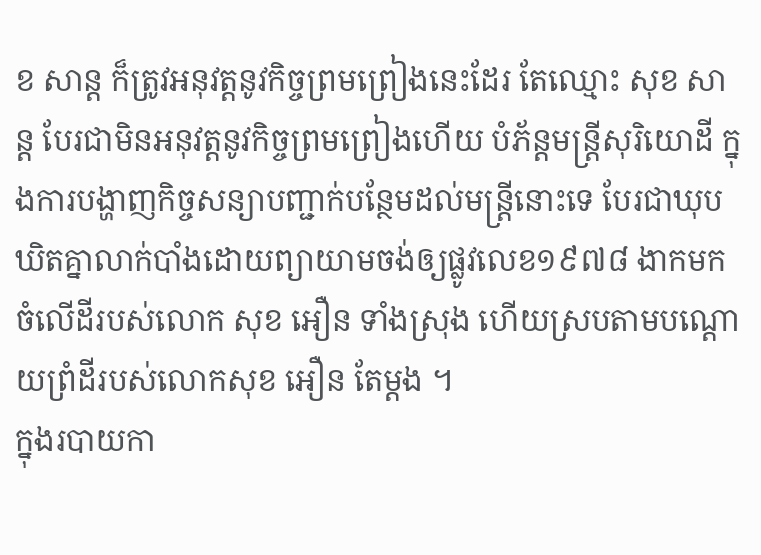ខ សាន្ត ក៏ត្រូវអនុវត្តនូវកិច្ចព្រមព្រៀងនេះដែរ តែឈ្មោះ សុខ សាន្ត បែរជាមិនអនុវត្តនូវកិច្ចព្រមព្រៀងហើយ បំភ័ន្តមន្ត្រីសុរិយោដី ក្នុងការបង្ហាញកិច្ចសន្យាបញ្ជាក់បន្ថែមដល់មន្ត្រីនោះទេ បែរជាឃុបឃិតគ្នាលាក់បាំងដោយព្យាយាមចង់ឲ្យផ្លូវលេខ១៩៧៨ ងាកមកចំលើដីរបស់លោក សុខ អឿន ទាំងស្រុង ហើយស្របតាមបណ្ដោយព្រំដីរបស់លោកសុខ អឿន តែម្តង ។
ក្នុងរបាយកា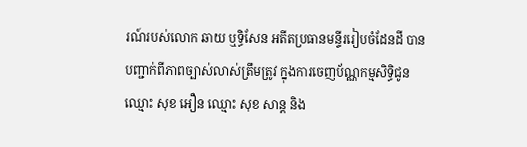រណ៍របស់លោក ឆាយ ឬទ្ធិសែន អតីតប្រធានមន្ទីររៀបចំដែនដី បានបញ្ជាក់ពីភាពច្បាស់លាស់ត្រឹមត្រូវ ក្នុងការចេញប័ណ្ណកម្មសិទ្ធិជូនឈ្មោះ សុខ អឿន ឈ្មោះ សុខ សាន្ត និង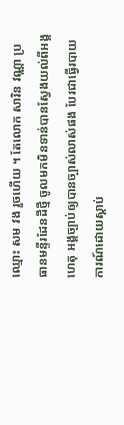ឈ្មោះ សម វង រួចហើយ ។ តែលោក សារិន វណ្ណា ប្រធានមន្ទីរដែនដីថ្មី ចូលមកមិនទាន់បានស្វែងយល់ពីអង្គហេតុ អង្គច្បាប់ឲ្យបានច្បាស់លាស់ផង បែរជាធ្វើរបាយការណ៍ដោយស្តាប់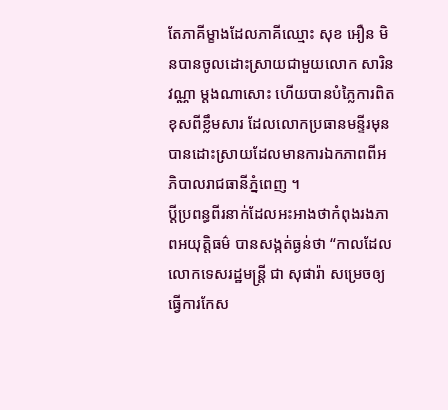តែភាគីម្ខាងដែលភាគីឈ្មោះ សុខ អឿន មិនបានចូលដោះស្រាយជាមួយលោក សារិន វណ្ណា ម្តងណាសោះ ហើយបានបំភ្លៃការពិតខុសពីខ្លឹមសារ ដែលលោកប្រធានមន្ទីរមុន បានដោះស្រាយដែលមានការឯកភាពពីអភិបាលរាជធានីភ្នំពេញ ។
ប្តីប្រពន្ធពីរនាក់ដែលអះអាងថាកំពុងរងភាពអយុត្តិធម៌ បានសង្កត់ធ្ងន់ថា “កាលដែលលោកទេសរដ្ឋមន្ត្រី ជា សុផារ៉ា សម្រេចឲ្យធ្វើការកែស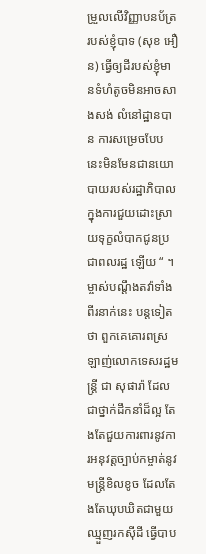ម្រួលលើវិញ្ញាបនប័ត្ររបស់ខ្ញុំបាទ (សុខ អឿន) ធ្វើឲ្យដីរបស់ខ្ញុំមានទំហំតូចមិនអាចសាងសង់ លំនៅដ្ឋានបាន ការសម្រេចបែបនេះមិនមែនជានយោបាយរបស់រដ្ឋាភិបាលក្នុងការជួយដោះស្រាយទុក្ខលំបាកជូនប្រជាពលរដ្ឋ ឡើយ “ ។
ម្ចាស់បណ្តឹងតវ៉ាទាំងពីរនាក់នេះ បន្តទៀតថា ពួកគេគោរពស្រឡាញ់លោកទេសរដ្ឋមន្ត្រី ជា សុផារ៉ា ដែលជាថ្នាក់ដឹកនាំដ៏ល្អ តែងតែជួយការពារនូវការអនុវត្តច្បាប់កម្ចាត់នូវមន្ត្រីខិលខូច ដែលតែងតែឃុបឃិតជាមួយឈ្មួញរកស៊ីដី ធ្វើបាប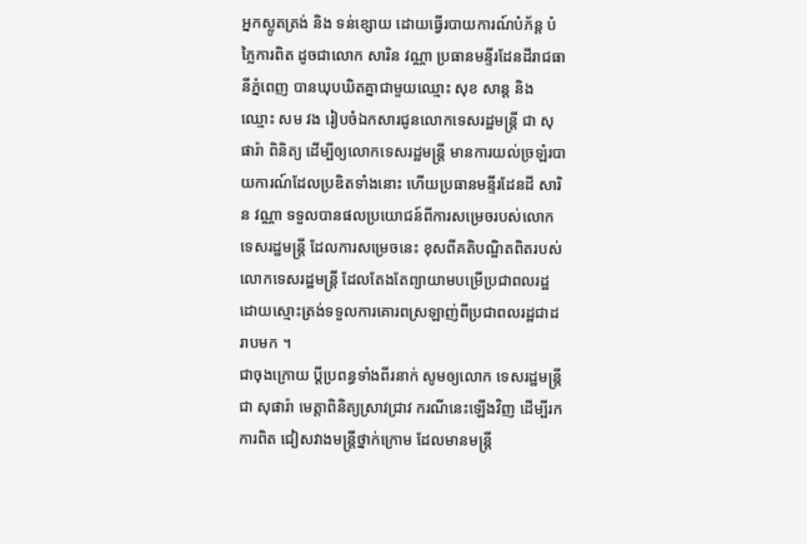អ្នកស្លូតត្រង់ និង ទន់ខ្សោយ ដោយធ្វើរបាយការណ៍បំភ័ន្ត បំភ្លៃការពិត ដូចជាលោក សារិន វណ្ណា ប្រធានមន្ទីរដែនដីរាជធានីភ្នំពេញ បានឃុបឃិតគ្នាជាមួយឈ្មោះ សុខ សាន្ត និង ឈ្មោះ សម វង រៀបចំឯកសារជូនលោកទេសរដ្ឋមន្ត្រី ជា សុផារ៉ា ពិនិត្យ ដើម្បីឲ្យលោកទេសរដ្ឋមន្ត្រី មានការយល់ច្រឡំរបាយការណ៍ដែលប្រឌិតទាំងនោះ ហើយប្រធានមន្ទីរដែនដី សារិន វណ្ណា ទទួលបានផលប្រយោជន៍ពីការសម្រេចរបស់លោកទេសរដ្ឋមន្ត្រី ដែលការសម្រេចនេះ ខុសពីគតិបណ្ឌិតពិតរបស់លោកទេសរដ្ឋមន្ត្រី ដែលតែងតែព្យាយាមបម្រើប្រជាពលរដ្ឋដោយស្មោះត្រង់ទទួលការគោរពស្រឡាញ់ពីប្រជាពលរដ្ឋជាដរាបមក ។
ជាចុងក្រោយ ប្តីប្រពន្ធទាំងពីរនាក់ សូមឲ្យលោក ទេសរដ្ឋមន្ត្រី ជា សុផារ៉ា មេត្តាពិនិត្យស្រាវជ្រាវ ករណីនេះឡើងវិញ ដើម្បីរកការពិត ជៀសវាងមន្ត្រីថ្នាក់ក្រោម ដែលមានមន្ត្រី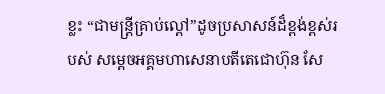ខ្លះ “ជាមន្ត្រីគ្រាប់ល្ពៅ”ដូចប្រសាសន៍ដ៏ខ្ពង់ខ្ពស់របស់ សម្ដេចអគ្គមហាសេនាបតីតេជោហ៊ុន សែ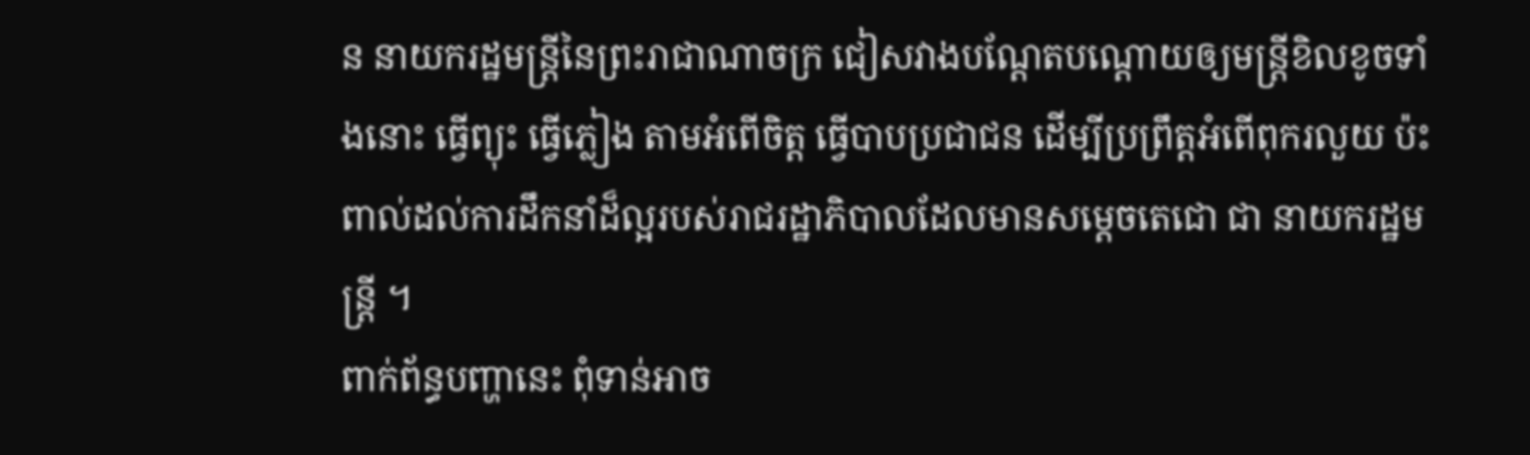ន នាយករដ្ឋមន្ត្រីនៃព្រះរាជាណាចក្រ ជៀសវាងបណ្តែតបណ្តោយឲ្យមន្ត្រីខិលខូចទាំងនោះ ធ្វើព្យុះ ធ្វើភ្លៀង តាមអំពើចិត្ត ធ្វើបាបប្រជាជន ដើម្បីប្រព្រឹត្តអំពើពុករលួយ ប៉ះពាល់ដល់ការដឹកនាំដ៏ល្អរបស់រាជរដ្ឋាភិបាលដែលមានសម្តេចតេជោ ជា នាយករដ្ឋមន្ត្រី ។
ពាក់ព័ន្ធបញ្ហានេះ ពុំទាន់អាច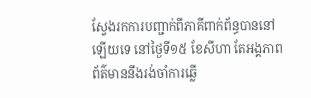ស្វែងរកការបញ្ជាក់ពីភាគីពាក់ព័ន្ធបាននៅឡើយទេ នៅថ្ងៃទី១៥ ខែសីហា តែអង្គភាពព័ត៌មាននឹងរង់ចាំការឆ្លើ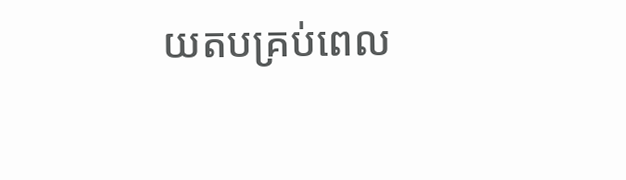យតបគ្រប់ពេល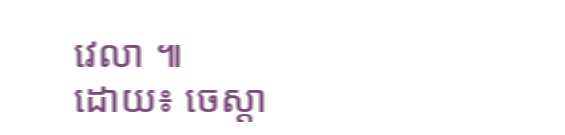វេលា ៕
ដោយ៖ ចេស្តា